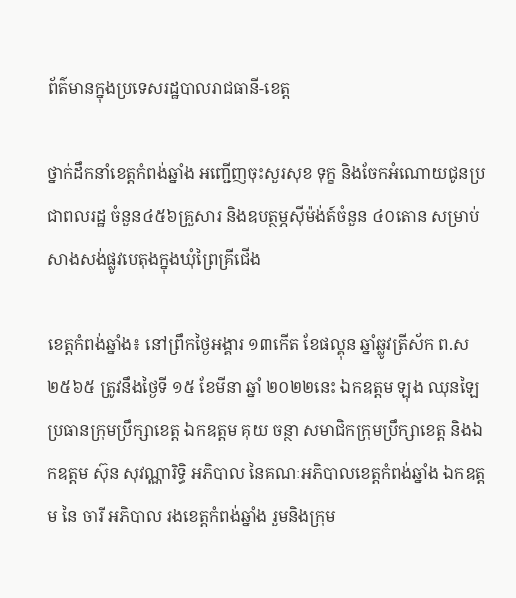ព័ត៌មានក្នុងប្រទេសរដ្ឋបាលរាជធានី-ខេត្ត

ថ្នាក់ដឹកនាំខេត្តកំពង់ឆ្នាំង អញ្ជើញចុះសួរសុខ ទុក្ខ និងចែកអំណោយជូនប្រជាពលរដ្ឋ ចំនួន៤៥៦គ្រួសារ និងឧបត្ថម្ភស៊ីម៉ង់ត៍ចំនួន ៤០តោន សម្រាប់សាងសង់ផ្លូវបេតុងក្នុងឃុំព្រៃគ្រីជើង

ខេត្តកំពង់ឆ្នាំង៖ នៅព្រឹកថ្ងៃអង្គារ ១៣កើត ខែផល្គុន ឆ្នាំឆ្លូវត្រីស័ក ព.ស ២៥៦៥ ត្រូវនឹងថ្ងៃទី ១៥ ខែមីនា ឆ្នាំ ២០២២នេះ ឯកឧត្តម ឡុង ឈុនឡៃ ប្រធានក្រុមប្រឹក្សាខេត្ត ឯកឧត្តម គុយ ចន្ថា សមាជិកក្រុមប្រឹក្សាខេត្ត និងឯកឧត្តម ស៊ុន សុវណ្ណារិទ្ធិ អភិបាល នៃគណៈអភិបាលខេត្តកំពង់ឆ្នាំង ឯកឧត្តម នៃ ចារី អភិបាល រងខេត្តកំពង់ឆ្នាំង រួមនិងក្រុម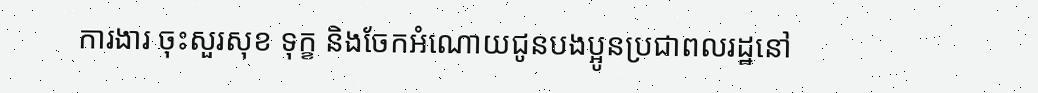ការងារ ចុះសួរសុខ ទុក្ខ និងចែកអំណោយជូនបងប្អូនប្រជាពលរដ្ឋនៅ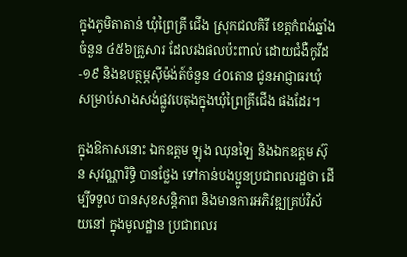ក្នុងភូមិតាតាន់ ឃុំព្រៃគ្រី ជើង ស្រុកជលគិរី ខេត្តកំពង់ឆ្នាំងចំនួន ៤៥៦គ្រួសារ ដែលរងផលប៉ះពាល់ ដោយជំងឺកូវីដ-១៩ និងឧបត្ថម្ភស៊ីម៉ង់ត៍ចំនួន ៤០តោន ជូនអាជ្ញាធរឃុំ សម្រាប់សាងសង់ផ្លូវបេតុងក្នុងឃុំព្រៃគ្រីជើង ផងដែរ។

ក្នុងឱកាសនោះ ឯកឧត្តម ឡុង ឈុនឡៃ និងឯកឧត្តម ស៊ុន សុវណ្ណារិទ្ធិ បានថ្លែង ទៅកាន់បងប្អូនប្រជាពលរដ្ឋថា ដើម្បីទទួល បានសុខសន្តិភាព និងមានការអភិវឌ្ឍគ្រប់វិស័យនៅ ក្នុងមូលដ្ឋាន ប្រជាពលរ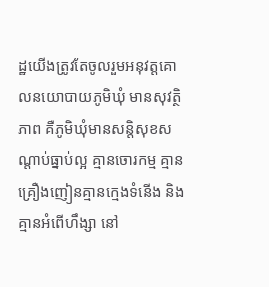ដ្ឋយើងត្រូវតែចូលរួមអនុវត្តគោលនយោបាយភូមិឃុំ មានសុវត្ថិភាព គឺភូមិឃុំមានសន្តិសុខសណ្តាប់ធ្នាប់ល្អ គ្មានចោរកម្ម គ្មានគ្រឿងញៀនគ្មានក្មេងទំនើង និងគ្មានអំពើហឹង្សា នៅ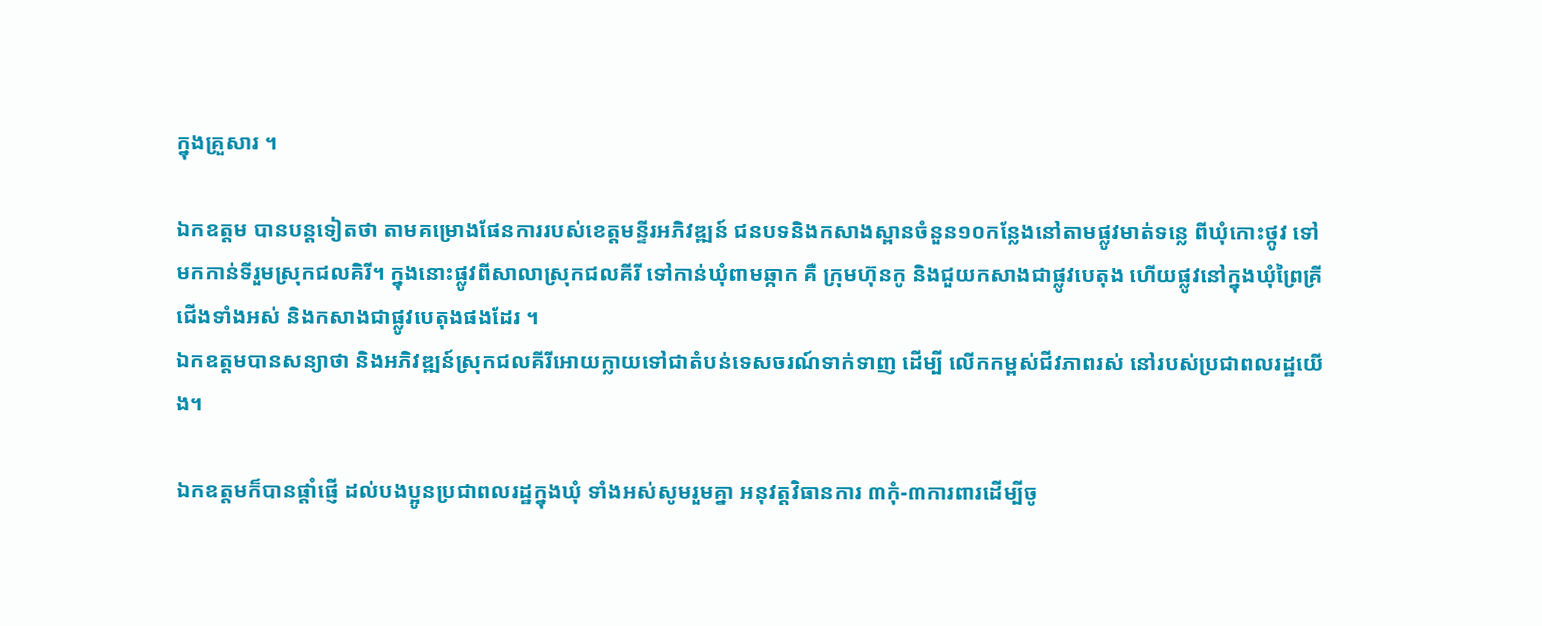ក្នុងគ្រួសារ ។

ឯកឧត្តម បានបន្តទៀតថា តាមគម្រោងផែនការរបស់ខេត្តមន្ទីរអភិវឌ្ឍន៍ ជនបទនិងកសាងស្ពានចំនួន១០កន្លែងនៅតាមផ្លូវមាត់ទន្លេ ពីឃុំកោះថ្កូវ ទៅមកកាន់ទីរួមស្រុកជលគិរី។ ក្នុងនោះផ្លូវពីសាលាស្រុកជលគីរី ទៅកាន់ឃុំពាមឆ្កាក គឺ ក្រុមហ៊ុនកូ និងជួយកសាងជាផ្លូវបេតុង ហើយផ្លូវនៅក្នុងឃុំព្រៃគ្រីជើងទាំងអស់ និងកសាងជាផ្លូវបេតុងផងដែរ ។
ឯកឧត្តមបានសន្យាថា និងអភិវឌ្ឍន៍ស្រុកជលគីរីអោយក្លាយទៅជាតំបន់ទេសចរណ៍ទាក់ទាញ ដើម្បី លើកកម្ពស់ជីវភាពរស់ នៅរបស់ប្រជាពលរដ្ឋយើង។

ឯកឧត្តមក៏បានផ្តាំផ្ញើ ដល់បងប្អូនប្រជាពលរដ្ឋក្នុងឃុំ ទាំងអស់សូមរួមគ្នា អនុវត្តវិធានការ ៣កុំ-៣ការពារដើម្បីចូ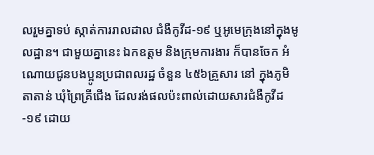លរួមគ្នាទប់ ស្កាត់ការរាលដាល ជំងឺកូវីដ-១៩ ឬអូមេក្រុងនៅក្នុងមូលដ្ឋាន។ ជាមួយគ្នានេះ ឯកឧត្តម និងក្រុមការងារ ក៏បានចែក អំណោយជូនបងប្អូនប្រជាពលរដ្ឋ ចំនួន ៤៥៦គ្រួសារ នៅ ក្នុងភូមិតាតាន់ ឃុំព្រៃគ្រីជើង ដែលរង់ផលប៉ះពាល់ដោយសារជំងឺកូវីដ-១៩ ដោយ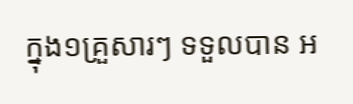ក្នុង១គ្រួសារៗ ទទួលបាន អ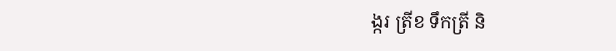ង្ករ ត្រីខ ទឹកត្រី និ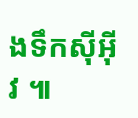ងទឹកស៊ីអ៊ីវ ៕